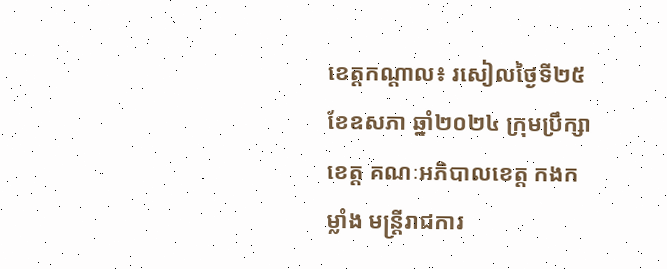ខេត្តកណ្ដាល៖ រសៀលថ្ងៃទី២៥ ខែឧសភា ឆ្នាំ២០២៤ ក្រុមប្រឹក្សាខេត្ត គណៈអភិបាលខេត្ត កងកម្លាំង មន្ត្រីរាជការ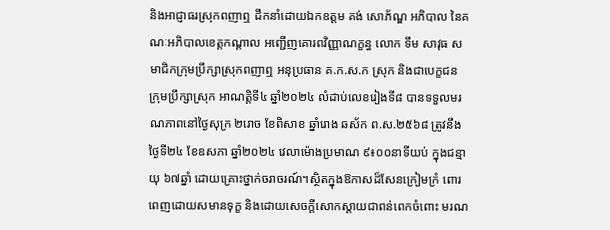និងអាជ្ញាធរស្រុកពញាឮ ដឹកនាំដោយឯកឧត្ដម គង់ សោភ័ណ្ឌ អភិបាល នៃគណៈអភិបាលខេត្តកណ្ដាល អញ្ជើញគោរពវិញ្ញាណក្ខន្ធ លោក ទឹម សាវុធ សមាជិកក្រុមប្រឹក្សាស្រុកពញាឮ អនុប្រធាន គ.ក.ស.ក ស្រុក និងជាបេក្ខជន ក្រុមប្រឹក្សាស្រុក អាណត្តិទី៤ ឆ្នាំ២០២៤ លំដាប់លេខរៀងទី៨ បានទទួលមរណភាពនៅថ្ងៃសុក្រ ២រោច ខែពិសាខ ឆ្នាំរោង ឆស័ក ព.ស.២៥៦៨ ត្រូវនឹងថ្ងៃទី២៤ ខែឧសភា ឆ្នាំ២០២៤ វេលាម៉ោងប្រមាណ ៩៖០០នាទីយប់ ក្នុងជន្មាយុ ៦៧ឆ្នាំ ដោយគ្រោះថ្នាក់ចរាចរណ៍។ស្ថិតក្នុងឱកាសដ៏សែនក្រៀមក្រំ ពោរពេញដោយសមានទុក្ខ និងដោយសេចក្តីសោកស្តាយជាពន់ពេកចំពោះ មរណ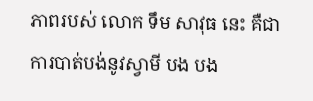ភាពរបស់ លោក ទឹម សាវុធ នេះ គឺជាការបាត់បង់នូវស្វាមី បង បង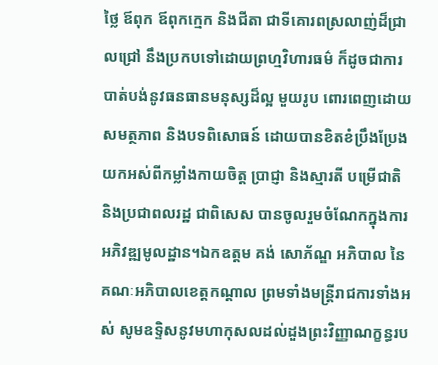ថ្លៃ ឪពុក ឪពុកក្មេក និងជីតា ជាទីគោរពស្រលាញ់ដ៏ជ្រាលជ្រៅ នឹងប្រកបទៅដោយព្រហ្មវិហារធម៌ ក៏ដូចជាការបាត់បង់នូវធនធានមនុស្សដ៏ល្អ មួយរូប ពោរពេញដោយសមត្ថភាព និងបទពិសោធន៍ ដោយបានខិតខំប្រឹងប្រែងយកអស់ពីកម្លាំងកាយចិត្ត ប្រាជ្ញា និងស្មារតី បម្រើជាតិ និងប្រជាពលរដ្ឋ ជាពិសេស បានចូលរួមចំណែកក្នុងការអភិវឌ្ឍមូលដ្ឋាន។ឯកឧត្ដម គង់ សោភ័ណ្ឌ អភិបាល នៃគណៈអភិបាលខេត្តកណ្ដាល ព្រមទាំងមន្ត្រីរាជការទាំងអស់ សូមឧទ្ទិសនូវមហាកុសលដល់ដួងព្រះវិញ្ញាណក្ខន្ធរប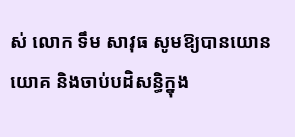ស់ លោក ទឹម សាវុធ សូមឱ្យបានយោនយោគ និងចាប់បដិសន្ធិក្នុង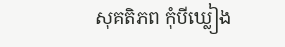សុគតិភព កុំបីឃ្លៀង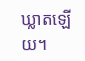ឃ្លាតឡើយ។